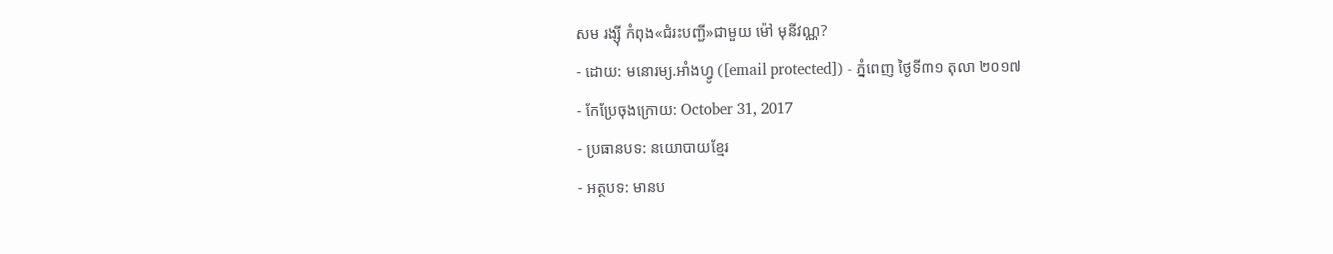សម រង្ស៊ី កំពុង«ជំរះបញ្ជី»ជាមួយ ម៉ៅ មុនីវណ្ណ?
- ដោយ: មនោរម្យ.អាំងហ្វូ ([email protected]) - ភ្នំពេញ ថ្ងៃទី៣១ តុលា ២០១៧
- កែប្រែចុងក្រោយ: October 31, 2017
- ប្រធានបទ: នយោបាយខ្មែរ
- អត្ថបទ: មានប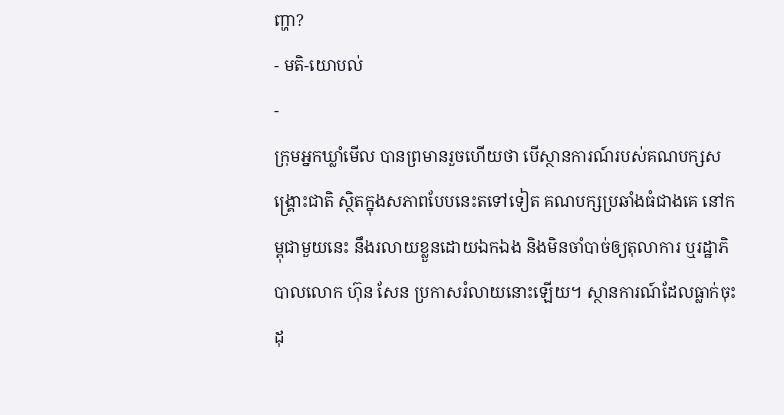ញ្ហា?
- មតិ-យោបល់
-
ក្រុមអ្នកឃ្លាំមើល បានព្រមានរួចហើយថា បើស្ថានការណ៍របស់គណបក្សសង្គ្រោះជាតិ ស្ថិតក្នុងសភាពបែបនេះតទៅទៀត គណបក្សប្រឆាំងធំជាងគេ នៅកម្ពុជាមួយនេះ នឹងរលាយខ្លួនដោយឯកឯង និងមិនចាំបាច់ឲ្យតុលាការ ឬរដ្ឋាភិបាលលោក ហ៊ុន សែន ប្រកាសរំលាយនោះឡើយ។ ស្ថានការណ៍ដែលធ្លាក់ចុះដុ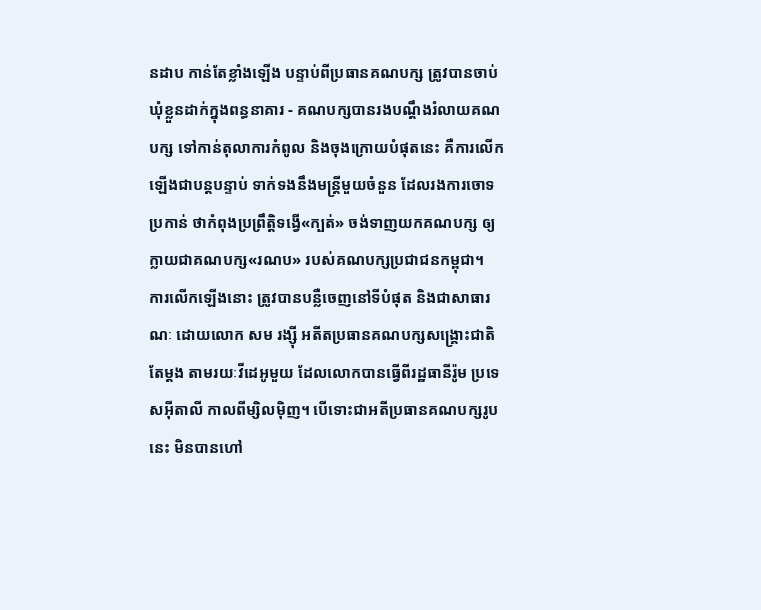នដាប កាន់តែខ្លាំងឡើង បន្ទាប់ពីប្រធានគណបក្ស ត្រូវបានចាប់ឃុំខ្លួនដាក់ក្នុងពន្ធនាគារ - គណបក្សបានរងបណ្ដឹងរំលាយគណបក្ស ទៅកាន់តុលាការកំពូល និងចុងក្រោយបំផុតនេះ គឺការលើកឡើងជាបន្តបន្ទាប់ ទាក់ទងនឹងមន្ត្រីមួយចំនួន ដែលរងការចោទប្រកាន់ ថាកំពុងប្រព្រឹត្តិទង្វើ«ក្បត់» ចង់ទាញយកគណបក្ស ឲ្យក្លាយជាគណបក្ស«រណប» របស់គណបក្សប្រជាជនកម្ពុជា។
ការលើកឡើងនោះ ត្រូវបានបន្លឺចេញនៅទីបំផុត និងជាសាធារណៈ ដោយលោក សម រង្ស៊ី អតីតប្រធានគណបក្សសង្គ្រោះជាតិតែម្ដង តាមរយៈវីដេអូមួយ ដែលលោកបានធ្វើពីរដ្ឋធានីរ៉ូម ប្រទេសអ៊ីតាលី កាលពីម្សិលម៉ិញ។ បើទោះជាអតីប្រធានគណបក្សរូបនេះ មិនបានហៅ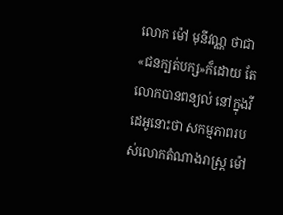លោក ម៉ៅ មុនីវណ្ណ ថាជា«ជនក្បត់បក្ស»ក៏ដោយ តែលោកបានពន្យល់ នៅក្នុងវីដេអូនោះថា សកម្មភាពរបស់លោកតំណាងរាស្ត្រ ម៉ៅ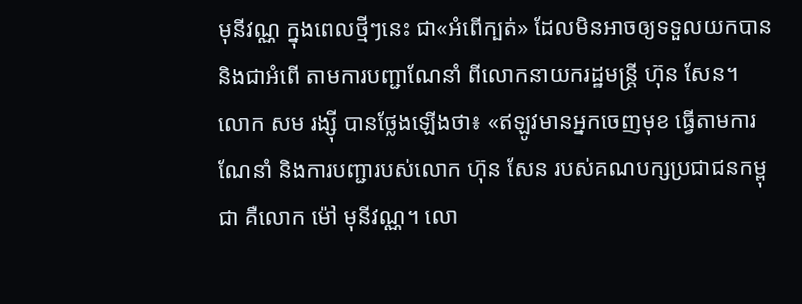មុនីវណ្ណ ក្នុងពេលថ្មីៗនេះ ជា«អំពើក្បត់» ដែលមិនអាចឲ្យទទួលយកបាន និងជាអំពើ តាមការបញ្ជាណែនាំ ពីលោកនាយករដ្ឋមន្ត្រី ហ៊ុន សែន។
លោក សម រង្ស៊ី បានថ្លែងឡើងថា៖ «ឥឡូវមានអ្នកចេញមុខ ធ្វើតាមការណែនាំ និងការបញ្ជារបស់លោក ហ៊ុន សែន របស់គណបក្សប្រជាជនកម្ពុជា គឺលោក ម៉ៅ មុនីវណ្ណ។ លោ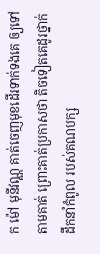ក ម៉ៅ មុនីវណ្ណ គាត់ចេញមុខដើរទាក់ទងគេ ឲ្យទៅតាមគាត់ ព្រោះគាត់ប្រកាសថា តិចទៀតគេដូរថ្នាក់ដឹកនាំកំពូល របស់គណបក្ស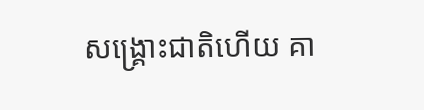សង្រ្គោះជាតិហើយ គា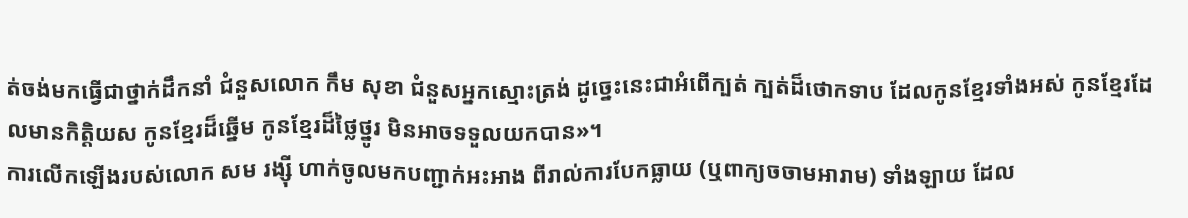ត់ចង់មកធ្វើជាថ្នាក់ដឹកនាំ ជំនួសលោក កឹម សុខា ជំនួសអ្នកស្មោះត្រង់ ដូច្នេះនេះជាអំពើក្បត់ ក្បត់ដ៏ថោកទាប ដែលកូនខ្មែរទាំងអស់ កូនខ្មែរដែលមានកិត្តិយស កូនខ្មែរដ៏ឆ្នើម កូនខ្មែរដ៏ថ្លៃថ្នូរ មិនអាចទទួលយកបាន»។
ការលើកឡើងរបស់លោក សម រង្ស៊ី ហាក់ចូលមកបញ្ជាក់អះអាង ពីរាល់ការបែកធ្លាយ (ឬពាក្យចចាមអារាម) ទាំងឡាយ ដែល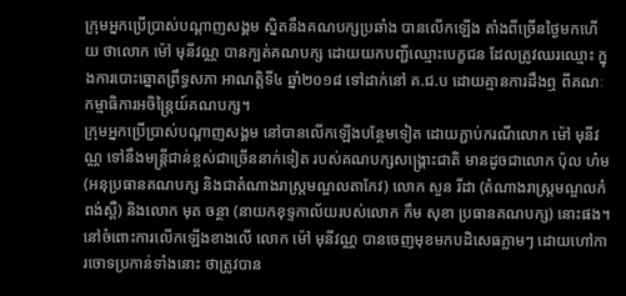ក្រុមអ្នកប្រើប្រាស់បណ្ដាញសង្គម ស្និតនឹងគណបក្សប្រឆាំង បានលើកឡើង តាំងពីច្រើនថ្ងៃមកហើយ ថាលោក ម៉ៅ មុនីវណ្ណ បានក្បត់គណបក្ស ដោយយកបញ្ជីឈ្មោះបេក្ខជន ដែលត្រូវឈរឈ្មោះ ក្នុងការបោះឆ្នោតព្រឹទ្ធសភា អាណត្តិទី៤ ឆ្នាំ២០១៨ ទៅដាក់នៅ គ.ជ.ប ដោយគ្មានការដឹងឮ ពីគណៈកម្មាធិការអចិន្ត្រៃយ៍គណបក្ស។
ក្រុមអ្នកប្រើប្រាស់បណ្ដាញសង្គម នៅបានលើកឡើងបន្ថែមទៀត ដោយភ្ជាប់ករណីលោក ម៉ៅ មុនីវណ្ណ ទៅនឹងមន្ត្រីជាន់ខ្ពស់ជាច្រើននាក់ទៀត របស់គណបក្សសង្គ្រោះជាតិ មានដូចជាលោក ប៉ុល ហំម (អនុប្រធានគណបក្ស និងជាតំណាងរាស្ត្រមណ្ឌលតាកែវ) លោក សួន រីដា (តំណាងរាស្ត្រមណ្ឌលកំពង់ស្ពឺ) និងលោក មុត ចន្ថា (នាយកខុទ្ទកាល័យរបស់លោក កឹម សុខា ប្រធានគណបក្ស) នោះផង។
នៅចំពោះការលើកឡើងខាងលើ លោក ម៉ៅ មុនីវណ្ណ បានចេញមុខមកបដិសេធភ្លាមៗ ដោយហៅការចោទប្រកាន់ទាំងនោះ ថាត្រូវបាន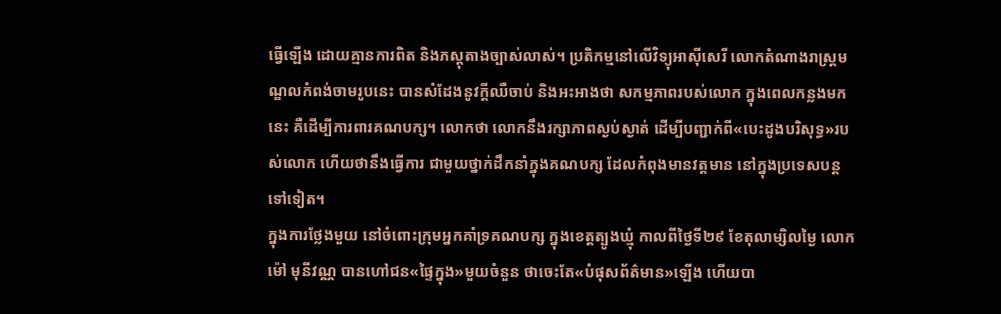ធ្វើឡើង ដោយគ្មានការពិត និងភស្ដុតាងច្បាស់លាស់។ ប្រតិកម្មនៅលើវិទ្យុអាស៊ីសេរី លោកតំណាងរាស្ត្រមណ្ឌលកំពង់ចាមរូបនេះ បានសំដែងនូវក្ដីឈឺចាប់ និងអះអាងថា សកម្មភាពរបស់លោក ក្នុងពេលកន្លងមកនេះ គឺដើម្បីការពារគណបក្ស។ លោកថា លោកនឹងរក្សាភាពស្ងប់ស្ងាត់ ដើម្បីបញ្ជាក់ពី«បេះដូងបរិសុទ្ធ»របស់លោក ហើយថានឹងធ្វើការ ជាមួយថ្នាក់ដឹកនាំក្នុងគណបក្ស ដែលកំពុងមានវត្តមាន នៅក្នុងប្រទេសបន្តទៅទៀត។
ក្នុងការថ្លែងមួយ នៅចំពោះក្រុមអ្នកគាំទ្រគណបក្ស ក្នុងខេត្តត្បូងឃ្មុំ កាលពីថ្ងៃទី២៩ ខែតុលាម្សិលម្ងៃ លោក ម៉ៅ មុនីវណ្ណ បានហៅជន«ផ្ទៃក្នុង»មួយចំនួន ថាចេះតែ«បំផុសព័ត៌មាន»ឡើង ហើយបា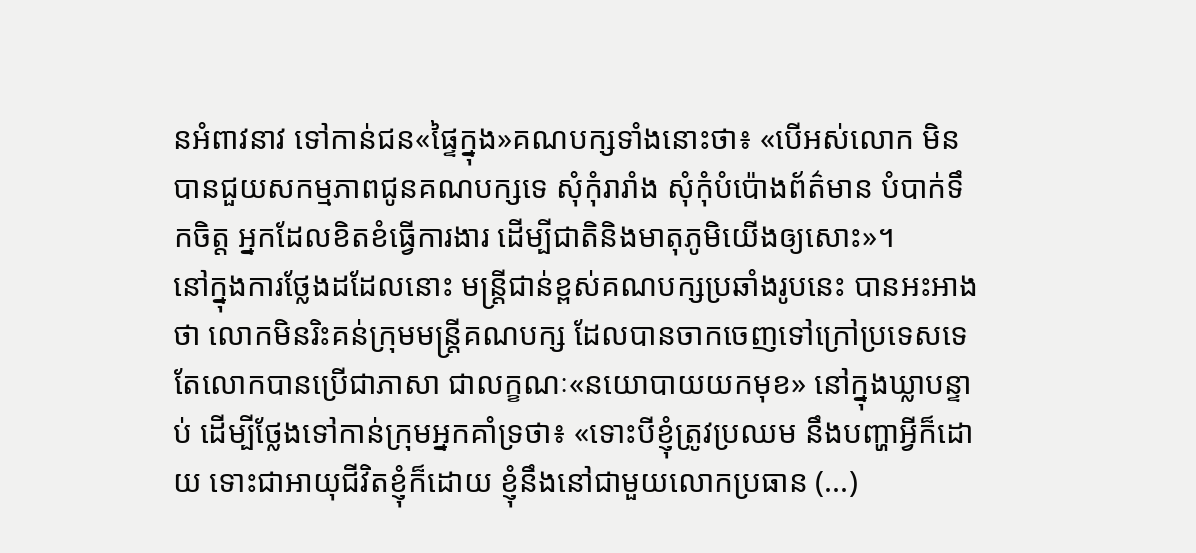នអំពាវនាវ ទៅកាន់ជន«ផ្ទៃក្នុង»គណបក្សទាំងនោះថា៖ «បើអស់លោក មិនបានជួយសកម្មភាពជូនគណបក្សទេ សុំកុំរារាំង សុំកុំបំប៉ោងព័ត៌មាន បំបាក់ទឹកចិត្ត អ្នកដែលខិតខំធ្វើការងារ ដើម្បីជាតិនិងមាតុភូមិយើងឲ្យសោះ»។
នៅក្នុងការថ្លែងដដែលនោះ មន្ត្រីជាន់ខ្ពស់គណបក្សប្រឆាំងរូបនេះ បានអះអាងថា លោកមិនរិះគន់ក្រុមមន្ត្រីគណបក្ស ដែលបានចាកចេញទៅក្រៅប្រទេសទេ តែលោកបានប្រើជាភាសា ជាលក្ខណៈ«នយោបាយយកមុខ» នៅក្នុងឃ្លាបន្ទាប់ ដើម្បីថ្លែងទៅកាន់ក្រុមអ្នកគាំទ្រថា៖ «ទោះបីខ្ញុំត្រូវប្រឈម នឹងបញ្ហាអ្វីក៏ដោយ ទោះជាអាយុជីវិតខ្ញុំក៏ដោយ ខ្ញុំនឹងនៅជាមួយលោកប្រធាន (...)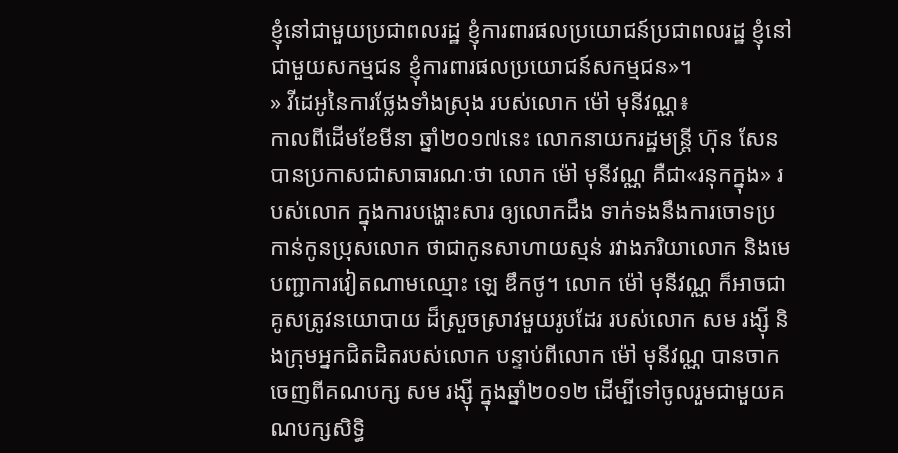ខ្ញុំនៅជាមួយប្រជាពលរដ្ឋ ខ្ញុំការពារផលប្រយោជន៍ប្រជាពលរដ្ឋ ខ្ញុំនៅជាមួយសកម្មជន ខ្ញុំការពារផលប្រយោជន៍សកម្មជន»។
» វីដេអូនៃការថ្លែងទាំងស្រុង របស់លោក ម៉ៅ មុនីវណ្ណ៖
កាលពីដើមខែមីនា ឆ្នាំ២០១៧នេះ លោកនាយករដ្ឋមន្ត្រី ហ៊ុន សែន បានប្រកាសជាសាធារណៈថា លោក ម៉ៅ មុនីវណ្ណ គឺជា«រនុកក្នុង» របស់លោក ក្នុងការបង្ហោះសារ ឲ្យលោកដឹង ទាក់ទងនឹងការចោទប្រកាន់កូនប្រុសលោក ថាជាកូនសាហាយស្មន់ រវាងភរិយាលោក និងមេបញ្ជាការវៀតណាមឈ្មោះ ឡេ ឌឹកថូ។ លោក ម៉ៅ មុនីវណ្ណ ក៏អាចជាគូសត្រូវនយោបាយ ដ៏ស្រួចស្រាវមួយរូបដែរ របស់លោក សម រង្ស៊ី និងក្រុមអ្នកជិតដិតរបស់លោក បន្ទាប់ពីលោក ម៉ៅ មុនីវណ្ណ បានចាកចេញពីគណបក្ស សម រង្ស៊ី ក្នុងឆ្នាំ២០១២ ដើម្បីទៅចូលរួមជាមួយគណបក្សសិទ្ធិ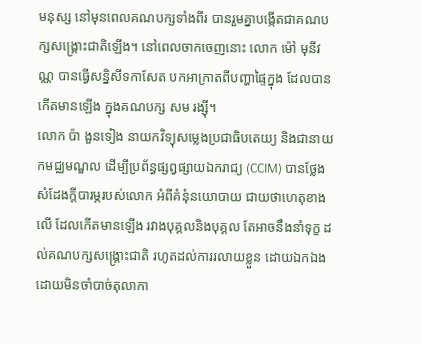មនុស្ស នៅមុនពេលគណបក្សទាំងពីរ បានរួមគ្នាបង្កើតជាគណបក្សសង្គ្រោះជាតិឡើង។ នៅពេលចាកចេញនោះ លោក ម៉ៅ មុនីវណ្ណ បានធ្វើសន្និសីទកាសែត បកអាក្រាតពីបញ្ហាផ្ទៃក្នុង ដែលបានកើតមានឡើង ក្នុងគណបក្ស សម រង្ស៊ី។
លោក ប៉ា ងួនទៀង នាយកវិទ្យុសម្លេងប្រជាធិបតេយ្យ និងជានាយកមជ្ឈមណ្ឌល ដើម្បីប្រព័ន្ធផ្សព្វផ្សាយឯករាជ្យ (CCIM) បានថ្លែងសំដែងក្ដីបារម្ភរបស់លោក អំពីគំនុំនយោបាយ ជាយថាហេតុខាងលើ ដែលកើតមានឡើង រវាងបុគ្គលនិងបុគ្គល តែអាចនឹងនាំទុក្ខ ដល់គណបក្សសង្គ្រោះជាតិ រហូតដល់ការរលាយខ្លួន ដោយឯកឯង ដោយមិនចាំបាច់តុលាកា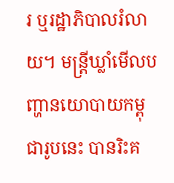រ ឬរដ្ឋាភិបាលរំលាយ។ មន្ត្រីឃ្លាំមើលបញ្ហានយោបាយកម្ពុជារូបនេះ បានរិះគ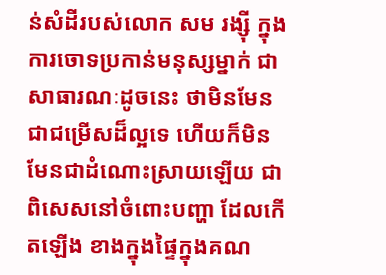ន់សំដីរបស់លោក សម រង្ស៊ី ក្នុងការចោទប្រកាន់មនុស្សម្នាក់ ជាសាធារណៈដូចនេះ ថាមិនមែនជាជម្រើសដ៏ល្អទេ ហើយក៏មិនមែនជាដំណោះស្រាយឡើយ ជាពិសេសនៅចំពោះបញ្ហា ដែលកើតឡើង ខាងក្នុងផ្ទៃក្នុងគណ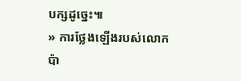បក្សដូច្នេះ៕
» ការថ្លែងឡើងរបស់លោក ប៉ា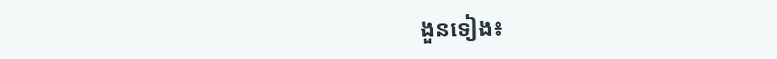ងួនទៀង៖